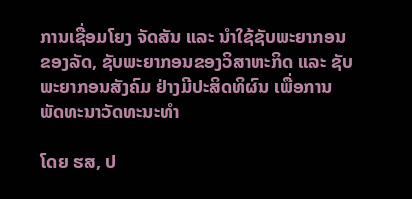ການເຊື່ອມໂຍງ ຈັດສັນ ແລະ ນຳໃຊ້ຊັບພະຍາກອນຂອງລັດ, ຊັບພະຍາກອນຂອງວິສາຫະກິດ ແລະ ຊັບພະຍາກອນສັງຄົມ ຢ່າງມີປະສິດທິຜົນ ເພື່ອການພັດທະນາວັດທະນະທຳ

ໂດຍ ຮສ, ປ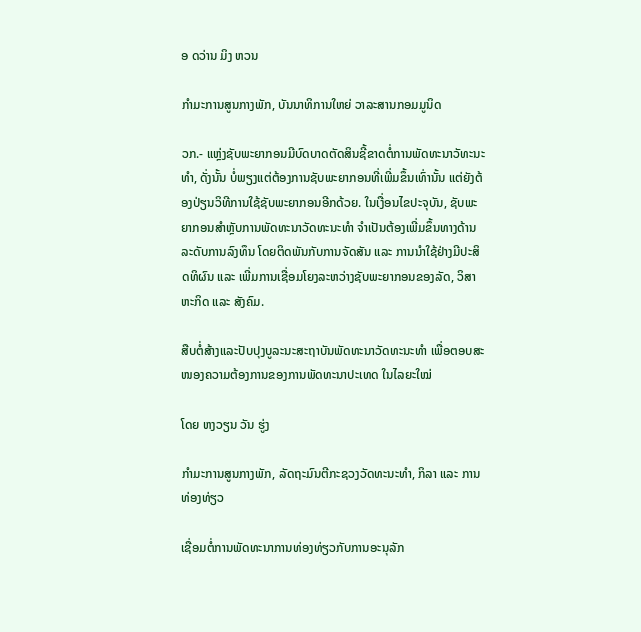ອ ດວ່ານ ມິງ ຫວນ

ກຳມະການສູນກາງພັກ, ບັນນາທິການໃຫຍ່ ວາລະສານກອມມູນິດ

ວກ.- ແຫຼ່ງຊັບພະຍາກອນມີບົດບາດຕັດສິນຊີ້ຂາດຕໍ່ການພັດທະນາວັທະນະທຳ, ດັ່ງນັ້ນ ບໍ່ພຽງແຕ່ຕ້ອງການຊັບພະຍາກອນທີ່ເພີ່ມຂຶ້ນເທົ່ານັ້ນ ແຕ່ຍັງຕ້ອງປ່ຽນວິທີການໃຊ້ຊັບພະຍາກອນອີກດ້ວຍ. ໃນເງື່ອນໄຂປະຈຸບັນ, ຊັບພະຍາກອນສຳຫຼັບການພັດທະນາວັດທະນະທຳ ຈຳເປັນຕ້ອງເພີ່ມຂຶ້ນທາງດ້ານລະດັບການລົງທຶນ ໂດຍຕິດພັນກັບການຈັດສັນ ແລະ ການນຳໃຊ້ຢ່າງມີປະສິດທິຜົນ ແລະ ເພີ່ມການເຊື່ອມໂຍງລະຫວ່າງຊັບພະຍາກອນຂອງລັດ, ວິສາຫະກິດ ແລະ ສັງຄົມ.

ສືບຕໍ່ສ້າງແລະປັບປຸງບູລະນະສະຖາບັນພັດທະນາວັດທະນະທຳ ເພື່ອຕອບສະໜອງຄວາມຕ້ອງການຂອງການພັດທະນາປະເທດ ໃນໄລຍະໃໝ່

ໂດຍ ຫງວຽນ ວັນ ຮູ່ງ

ກຳມະການສູນກາງພັກ, ລັດຖະມົນຕີກະຊວງວັດທະນະທຳ, ກິລາ ແລະ ການທ່ອງທ່ຽວ

ເຊື່ອມຕໍ່ການພັດທະນາການທ່ອງທ່ຽວກັບການອະນຸລັກ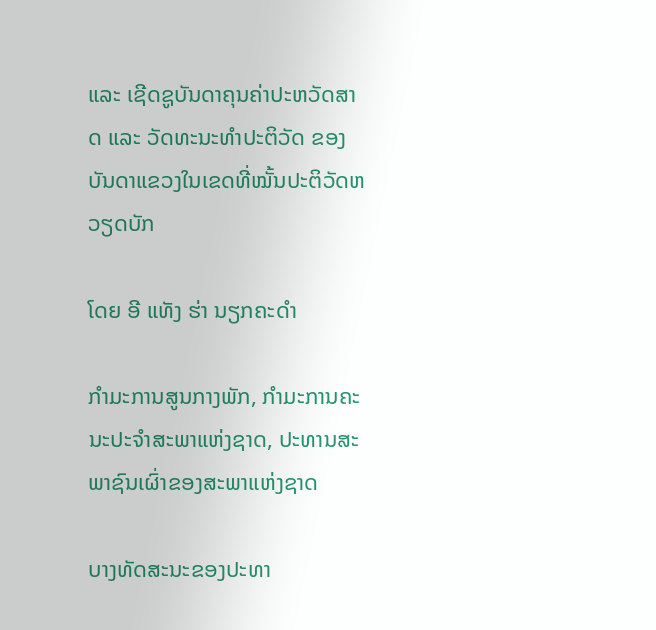ແລະ ເຊີດຊູບັນດາຄຸນຄ່າປະຫວັດສາດ ແລະ ວັດທະນະທຳປະຕິວັດ ຂອງບັນດາແຂວງໃນເຂດທີ່ໝັ້ນປະຕິວັດຫວຽດບັກ

ໂດຍ ອີ ແທັງ ຮ່າ ນຽກຄະດຳ

ກຳມະການສູນກາງພັກ, ກຳມະການຄະນະປະຈຳສະພາແຫ່ງຊາດ, ປະທານສະພາຊົນເຜົ່າຂອງສະພາແຫ່ງຊາດ

ບາງທັດສະນະຂອງປະທາ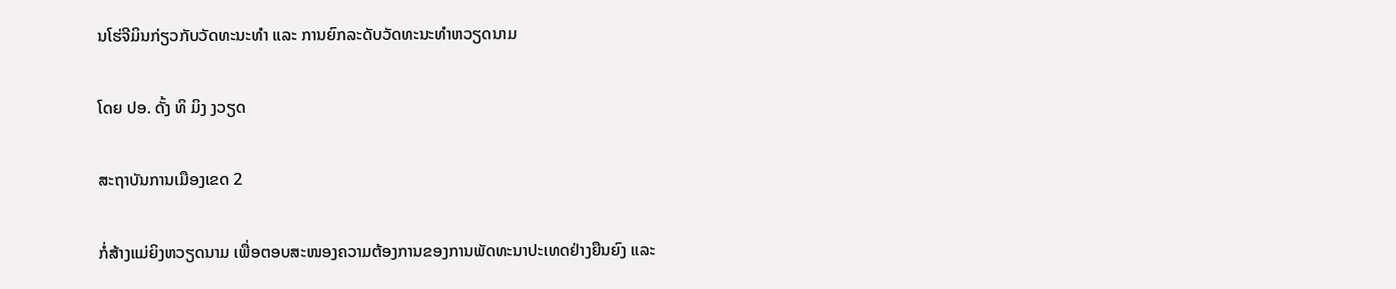ນໂຮ່ຈີມິນກ່ຽວກັບວັດທະນະທຳ ແລະ ການຍົກລະດັບວັດທະນະທຳຫວຽດນາມ

ໂດຍ ປອ. ດັ້ງ ທິ ມິງ ງວຽດ

ສະຖາບັນການເມືອງເຂດ 2

ກໍ່ສ້າງແມ່ຍິງຫວຽດນາມ ເພື່ອຕອບສະໜອງຄວາມຕ້ອງການຂອງການພັດທະນາປະເທດຢ່າງຍືນຍົງ ແລະ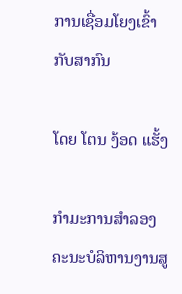ການເຊື່ອມໂຍງເຂົ້າກັບສາກົນ

ໂດຍ ໂຕນ ງ້ອດ ແຮັ້ງ

ກຳມະການສຳລອງຄະນະບໍລິຫານງານສູ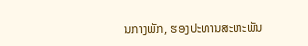ນກາງພັກ, ຮອງປະທານສະຫະພັນ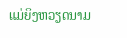ແມ່ຍິງຫວຽດນາມ